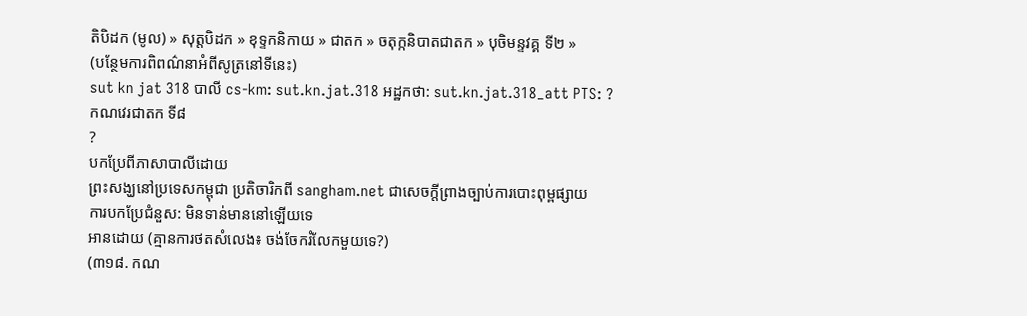តិបិដក (មូល) » សុត្តបិដក » ខុទ្ទកនិកាយ » ជាតក » ចតុក្កនិបាតជាតក » បុចិមន្ទវគ្គ ទី២ »
(បន្ថែមការពិពណ៌នាអំពីសូត្រនៅទីនេះ)
sut kn jat 318 បាលី cs-km: sut.kn.jat.318 អដ្ឋកថា: sut.kn.jat.318_att PTS: ?
កណវេរជាតក ទី៨
?
បកប្រែពីភាសាបាលីដោយ
ព្រះសង្ឃនៅប្រទេសកម្ពុជា ប្រតិចារិកពី sangham.net ជាសេចក្តីព្រាងច្បាប់ការបោះពុម្ពផ្សាយ
ការបកប្រែជំនួស: មិនទាន់មាននៅឡើយទេ
អានដោយ (គ្មានការថតសំលេង៖ ចង់ចែករំលែកមួយទេ?)
(៣១៨. កណ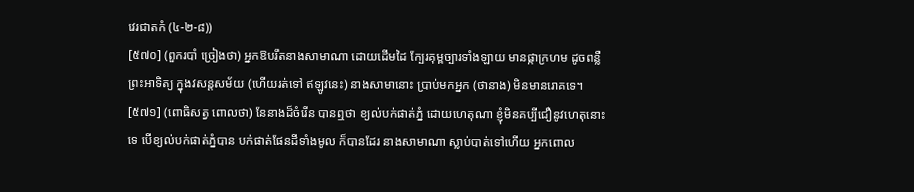វេរជាតកំ (៤-២-៨))
[៥៧០] (ពួករបាំ ច្រៀងថា) អ្នកឱបរឹតនាងសាមាណា ដោយដើមដៃ ក្បែរគុម្ពច្បារទាំងឡាយ មានផ្កាក្រហម ដូចពន្លឺព្រះអាទិត្យ ក្នុងវសន្តសម័យ (ហើយរត់ទៅ ឥឡូវនេះ) នាងសាមានោះ ប្រាប់មកអ្នក (ថានាង) មិនមានរោគទេ។
[៥៧១] (ពោធិសត្វ ពោលថា) នែនាងដ៏ចំរើន បានឮថា ខ្យល់បក់ផាត់ភ្នំ ដោយហេតុណា ខ្ញុំមិនគប្បីជឿនូវហេតុនោះទេ បើខ្យល់បក់ផាត់ភ្នំបាន បក់ផាត់ផែនដីទាំងមូល ក៏បានដែរ នាងសាមាណា ស្លាប់បាត់ទៅហើយ អ្នកពោល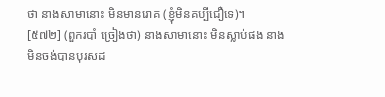ថា នាងសាមានោះ មិនមានរោគ (ខ្ញុំមិនគប្បីជឿទេ)។
[៥៧២] (ពួករបាំ ច្រៀងថា) នាងសាមានោះ មិនស្លាប់ផង នាងមិនចង់បានបុរសដ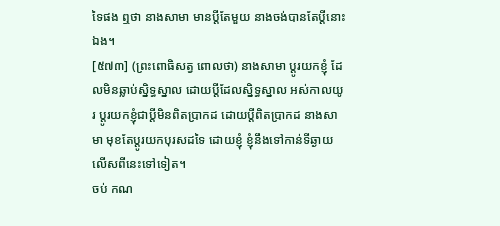ទៃផង ឮថា នាងសាមា មានប្ដីតែមួយ នាងចង់បានតែប្ដីនោះឯង។
[៥៧៣] (ព្រះពោធិសត្វ ពោលថា) នាងសាមា ប្ដូរយកខ្ញុំ ដែលមិនឆ្លាប់ស្និទ្ធស្នាល ដោយប្ដីដែលស្និទ្ធស្នាល អស់កាលយូរ ប្ដូរយកខ្ញុំជាប្ដីមិនពិតប្រាកដ ដោយប្ដីពិតប្រាកដ នាងសាមា មុខតែប្ដូរយកបុរសដទៃ ដោយខ្ញុំ ខ្ញុំនឹងទៅកាន់ទីឆ្ងាយ លើសពីនេះទៅទៀត។
ចប់ កណ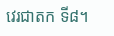វេរជាតក ទី៨។